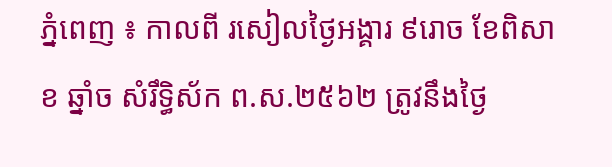ភ្នំពេញ ៖ កាលពី រសៀលថ្ងៃអង្គារ ៩រោច ខែពិសាខ ឆ្នាំច សំរឹទ្ធិស័ក ព.ស.២៥៦២ ត្រូវនឹងថ្ងៃ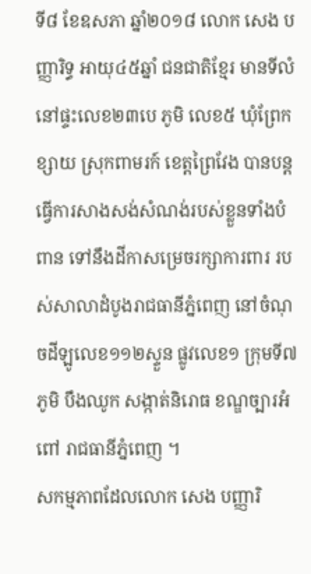ទី៨ ខែឧសភា ឆ្នាំ២០១៨ លោក សេង បញ្ញារិទ្ធ អាយុ៤៥ឆ្នាំ ជនជាតិខ្មែរ មានទីលំនៅផ្ទះលេខ២៣បេ ភូមិ លេខ៥ ឃុំព្រែកខ្សាយ ស្រុកពាមរក៍ ខេត្តព្រៃវែង បានបន្តធ្វើការសាងសង់សំណង់របស់ខ្លួនទាំងបំពាន ទៅនឹងដីកាសម្រេចរក្សាការពារ របស់សាលាដំបូងរាជធានីភ្នំពេញ នៅចំណុចដីឡូលេខ១១២ស្ទួន ផ្លូវលេខ១ ក្រុមទី៧ ភូមិ បឹងឈូក សង្កាត់និរោធ ខណ្ឌច្បារអំពៅ រាជធានីភ្នំពេញ ។
សកម្មភាពដែលលោក សេង បញ្ញារិ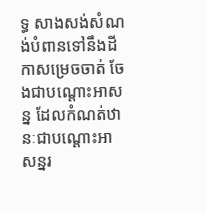ទ្ធ សាងសង់សំណង់បំពានទៅនឹងដីកាសម្រេចចាត់ ចែងជាបណ្តោះអាសន្ន ដែលកំណត់ឋានៈជាបណ្តោះអាសន្នរ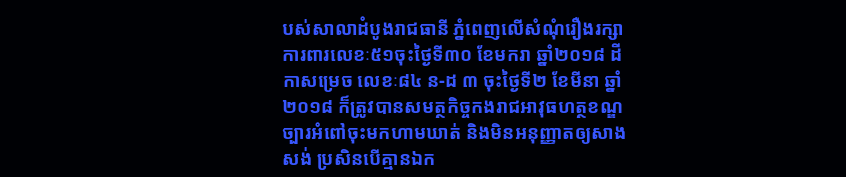បស់សាលាដំបូងរាជធានី ភ្នំពេញលើសំណុំរឿងរក្សាការពារលេខៈ៥១ចុះថ្ងៃទី៣០ ខែមករា ឆ្នាំ២០១៨ ដីកាសម្រេច លេខៈ៨៤ ន-ដ ៣ ចុះថ្ងៃទី២ ខែមីនា ឆ្នាំ២០១៨ ក៏ត្រូវបានសមត្ថកិច្ចកងរាជអាវុធហត្ថខណ្ឌច្បារអំពៅចុះមកហាមឃាត់ និងមិនអនុញ្ញាតឲ្យសាងសង់ ប្រសិនបើគ្មានឯក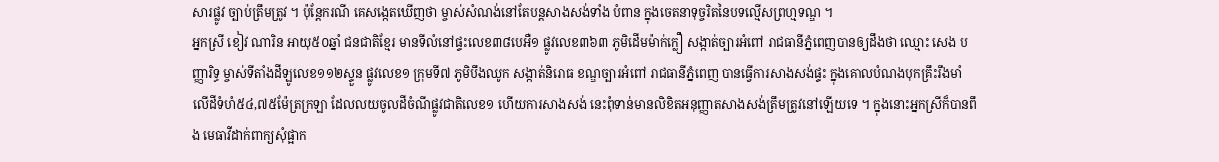សារផ្លូវ ច្បាប់ត្រឹមត្រូវ ។ ប៉ុន្តែករណី គេសង្កេតឃើញថា ម្ចាស់សំណង់នៅតែបន្តសាងសង់ទាំង បំពាន ក្នុងចេតនាទុច្ចរិតនៃបទល្មើសព្រហ្មទណ្ឌ ។
អ្នកស្រី ខៀវ ណារិន អាយុ៥០ឆ្នាំ ជនជាតិខ្មែរ មានទីលំនៅផ្ទះលេខ៣៨បេអឺ១ ផ្លូវលេខ៣៦៣ ភូមិដើមម៉ាក់ក្លឿ សង្កាត់ច្បារអំពៅ រាជធានីភ្នំពេញបានឲ្យដឹងថា ឈ្មោះ សេង បញ្ញារិទ្ធ ម្ចាស់ទីតាំងដីឡូលេខ១១២ស្ទួន ផ្លូវលេខ១ ក្រុមទី៧ ភូមិបឹងឈូក សង្កាត់និរោធ ខណ្ឌច្បារអំពៅ រាជធានីភ្នំពេញ បានធ្វើការសាងសង់ផ្ទះ ក្នុងគោលបំណងបុកគ្រឹះរឹងមាំ លើដីទំហំ៥៤,៧៥ម៉ែត្រក្រឡា ដែលលយចូលដីចំណីផ្លូវជាតិលេខ១ ហើយការសាងសង់ នេះពុំទាន់មានលិខិតអនុញ្ញាតសាងសង់ត្រឹមត្រូវនៅឡើយទេ ។ ក្នុងនោះអ្នកស្រីក៏បានពឹង មេធាវីដាក់ពាក្យសុំផ្អាក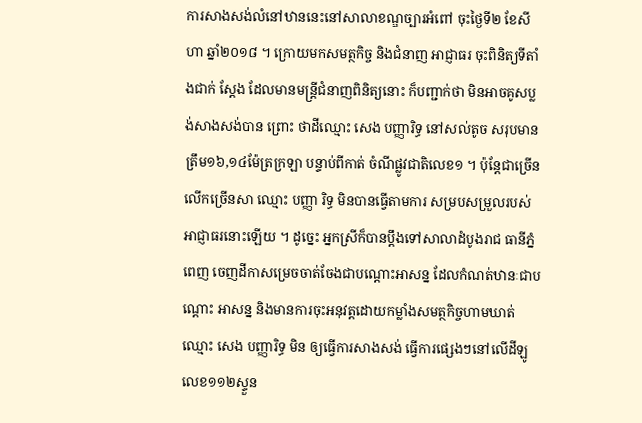ការសាងសង់លំនៅឋាននេះនៅសាលាខណ្ឌច្បារអំពៅ ចុះថ្ងៃទី២ ខែសីហា ឆ្នាំ២០១៨ ។ ក្រោយមកសមត្ថកិច្ច និងជំនាញ អាជ្ញាធរ ចុះពិនិត្យទីតាំងជាក់ ស្តែង ដែលមានមន្ត្រីជំនាញពិនិត្យនោះ ក៏បញ្ជាក់ថា មិនអាចគូសប្លង់សាងសង់បាន ព្រោះ ថាដីឈ្មោះ សេង បញ្ញារិទ្ធ នៅសល់តូច សរុបមានត្រឹម១៦,១៤ម៉ែត្រក្រឡា បន្ទាប់ពីកាត់ ចំណីផ្លូវជាតិលេខ១ ។ ប៉ុន្តែជាច្រើនលើកច្រើនសា ឈ្មោះ បញ្ញា រិទ្ធ មិនបានធ្វើតាមការ សម្របសម្រួលរបស់អាជ្ញាធរនោះឡើយ ។ ដូច្នេះ អ្នកស្រីក៏បានប្តឹងទៅសាលាដំបូងរាជ ធានីភ្នំពេញ ចេញដីកាសម្រេចចាត់ចែងជាបណ្តោះអាសន្ន ដែលកំណត់ឋានៈជាបណ្តោះ អាសន្ន និងមានការចុះអនុវត្តដោយកម្លាំងសមត្ថកិច្ចហាមឃាត់ឈ្មោះ សេង បញ្ញារិទ្ធ មិន ឲ្យធ្វើការសាងសង់ ធ្វើការផ្សេងៗនៅលើដីឡូលេខ១១២ស្ទួន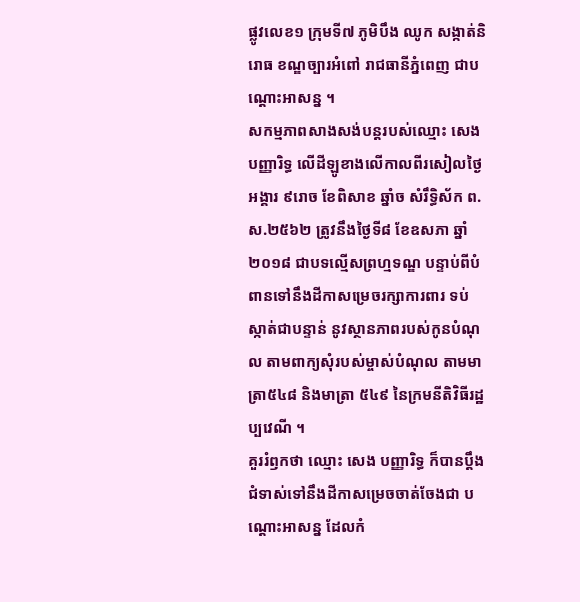ផ្លូវលេខ១ ក្រុមទី៧ ភូមិបឹង ឈូក សង្កាត់និរោធ ខណ្ឌច្បារអំពៅ រាជធានីភ្នំពេញ ជាបណ្តោះអាសន្ន ។
សកម្មភាពសាងសង់បន្តរបស់ឈ្មោះ សេង បញ្ញារិទ្ធ លើដីឡូខាងលើកាលពីរសៀលថ្ងៃ អង្គារ ៩រោច ខែពិសាខ ឆ្នាំច សំរឹទ្ធិស័ក ព.ស.២៥៦២ ត្រូវនឹងថ្ងៃទី៨ ខែឧសភា ឆ្នាំ២០១៨ ជាបទល្មើសព្រហ្មទណ្ឌ បន្ទាប់ពីបំពានទៅនឹងដីកាសម្រេចរក្សាការពារ ទប់ស្កាត់ជាបន្ទាន់ នូវស្ថានភាពរបស់កូនបំណុល តាមពាក្យសុំរបស់ម្ចាស់បំណុល តាមមាត្រា៥៤៨ និងមាត្រា ៥៤៩ នៃក្រមនីតិវិធីរដ្ឋប្បវេណី ។
គួររំឭកថា ឈ្មោះ សេង បញ្ញារិទ្ធ ក៏បានប្តឹងជំទាស់ទៅនឹងដីកាសម្រេចចាត់ចែងជា បណ្តោះអាសន្ន ដែលកំ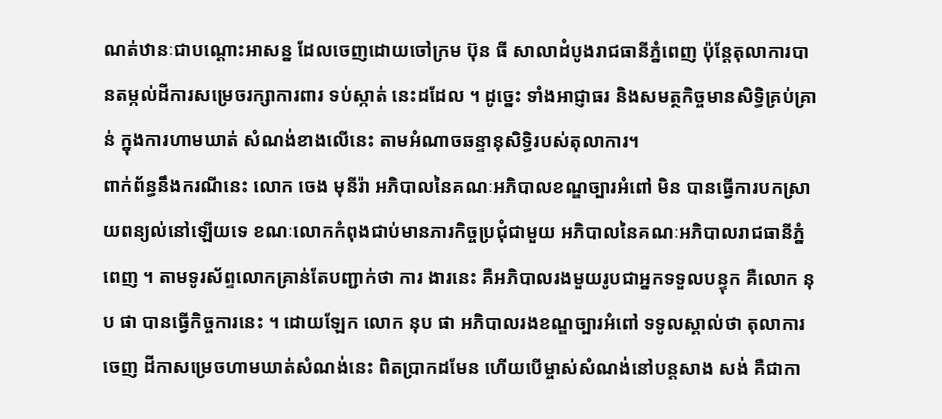ណត់ឋានៈជាបណ្តោះអាសន្ន ដែលចេញដោយចៅក្រម ប៊ុន ធី សាលាដំបូងរាជធានីភ្នំពេញ ប៉ុន្តែតុលាការបានតម្កល់ដីការសម្រេចរក្សាការពារ ទប់ស្កាត់ នេះដដែល ។ ដូច្នេះ ទាំងអាជ្ញាធរ និងសមត្ថកិច្ចមានសិទ្ធិគ្រប់គ្រាន់ ក្នុងការហាមឃាត់ សំណង់ខាងលើនេះ តាមអំណាចឆន្ទានុសិទ្ធិរបស់តុលាការ។
ពាក់ព័ន្ធនឹងករណីនេះ លោក ចេង មុនីរ៉ា អភិបាលនៃគណៈអភិបាលខណ្ឌច្បារអំពៅ មិន បានធ្វើការបកស្រាយពន្យល់នៅឡើយទេ ខណៈលោកកំពុងជាប់មានភារកិច្ចប្រជុំជាមួយ អភិបាលនៃគណៈអភិបាលរាជធានីភ្នំពេញ ។ តាមទូរស័ព្ទលោកគ្រាន់តែបញ្ជាក់ថា ការ ងារនេះ គឺអភិបាលរងមួយរូបជាអ្នកទទួលបន្ទុក គឺលោក នុប ផា បានធ្វើកិច្ចការនេះ ។ ដោយឡែក លោក នុប ផា អភិបាលរងខណ្ឌច្បារអំពៅ ទទូលស្គាល់ថា តុលាការចេញ ដីកាសម្រេចហាមឃាត់សំណង់នេះ ពិតប្រាកដមែន ហើយបើម្ចាស់សំណង់នៅបន្តសាង សង់ គឺជាកា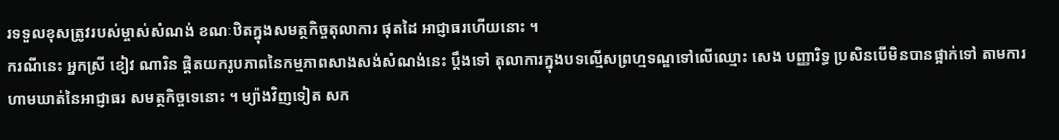រទទួលខុសត្រូវរបស់ម្ចាស់សំណង់ ខណៈឋិតក្នុងសមត្ថកិច្ចតុលាការ ផុតដៃ អាជ្ញាធរហើយនោះ ។
ករណីនេះ អ្នកស្រី ខៀវ ណារិន ផ្តិតយករូបភាពនៃកម្មភាពសាងសង់សំណង់នេះ ប្តឹងទៅ តុលាការក្នុងបទល្មើសព្រហ្មទណ្ឌទៅលើឈ្មោះ សេង បញ្ញារិទ្ធ ប្រសិនបើមិនបានផ្អាក់ទៅ តាមការហាមឃាត់នៃអាជ្ញាធរ សមត្ថកិច្ចទេនោះ ។ ម្យ៉ាងវិញទៀត សក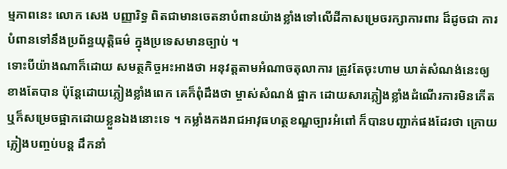ម្មភាពនេះ លោក សេង បញ្ញារិទ្ធ ពិតជាមានចេតនាបំពានយ៉ាងខ្លាំងទៅលើដីកាសម្រេចរក្សាការពារ ដ៏ដូចជា ការបំពានទៅនឹងប្រព័ន្ធយុត្តិធម៌ ក្នុងប្រទេសមានច្បាប់ ។
ទោះបីយ៉ាងណាក៏ដោយ សមត្ថកិច្ចអះអាងថា អនុវត្តតាមអំណាចតុលាការ ត្រូវតែចុះហាម ឃាត់សំណង់នេះឲ្យខាងតែបាន ប៉ុន្តែដោយភ្លៀងខ្លាំងពេក គេក៏ពុំដឹងថា ម្ចាស់សំណង់ ផ្អាក ដោយសារភ្លៀងខ្លាំងដំណើរការមិនកើត ឬក៏សម្រេចផ្អាកដោយខ្លួនឯងនោះទេ ។ កម្លាំងកងរាជអាវុធហត្ថខណ្ឌច្បារអំពៅ ក៏បានបញ្ជាក់ផងដែរថា ក្រោយភ្លៀងបញ្ចប់បន្ត ដឹកនាំ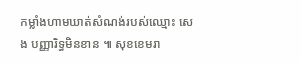កម្លាំងហាមឃាត់សំណង់របស់ឈ្មោះ សេង បញ្ញារិទ្ធមិនខាន ៕ សុខខេមរា